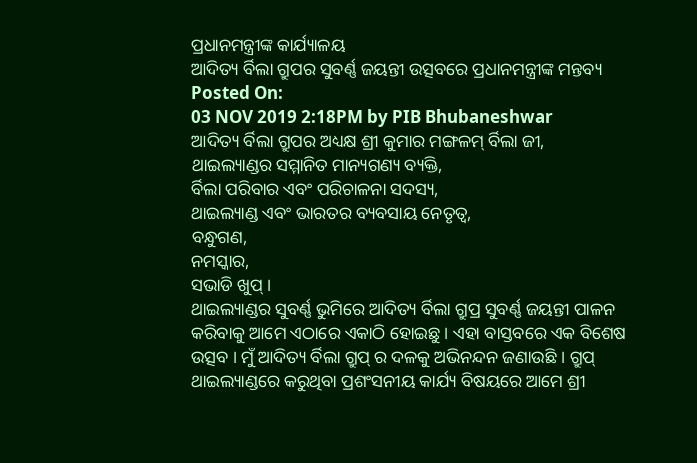ପ୍ରଧାନମନ୍ତ୍ରୀଙ୍କ କାର୍ଯ୍ୟାଳୟ
ଆଦିତ୍ୟ ର୍ବିଲା ଗ୍ରୁପର ସୁବର୍ଣ୍ଣ ଜୟନ୍ତୀ ଉତ୍ସବରେ ପ୍ରଧାନମନ୍ତ୍ରୀଙ୍କ ମନ୍ତବ୍ୟ
Posted On:
03 NOV 2019 2:18PM by PIB Bhubaneshwar
ଆଦିତ୍ୟ ର୍ବିଲା ଗ୍ରୁପର ଅଧ୍ୟକ୍ଷ ଶ୍ରୀ କୁମାର ମଙ୍ଗଳମ୍ ର୍ବିଲା ଜୀ,
ଥାଇଲ୍ୟାଣ୍ଡର ସମ୍ମାନିତ ମାନ୍ୟଗଣ୍ୟ ବ୍ୟକ୍ତି,
ର୍ବିଲା ପରିବାର ଏବଂ ପରିଚାଳନା ସଦସ୍ୟ,
ଥାଇଲ୍ୟାଣ୍ଡ ଏବଂ ଭାରତର ବ୍ୟବସାୟ ନେତୃତ୍ୱ,
ବନ୍ଧୁଗଣ,
ନମସ୍କାର,
ସଭାଡି ଖୁପ୍ ।
ଥାଇଲ୍ୟାଣ୍ଡର ସୁବର୍ଣ୍ଣ ଭୁମିରେ ଆଦିତ୍ୟ ର୍ବିଲା ଗ୍ରୁପ୍ର ସୁବର୍ଣ୍ଣ ଜୟନ୍ତୀ ପାଳନ କରିବାକୁ ଆମେ ଏଠାରେ ଏକାଠି ହୋଇଛୁ । ଏହା ବାସ୍ତବରେ ଏକ ବିଶେଷ ଉତ୍ସବ । ମୁଁ ଆଦିତ୍ୟ ର୍ବିଲା ଗ୍ରୁପ୍ ର ଦଳକୁ ଅଭିନନ୍ଦନ ଜଣାଉଛି । ଗ୍ରୁପ୍ ଥାଇଲ୍ୟାଣ୍ଡରେ କରୁଥିବା ପ୍ରଶଂସନୀୟ କାର୍ଯ୍ୟ ବିଷୟରେ ଆମେ ଶ୍ରୀ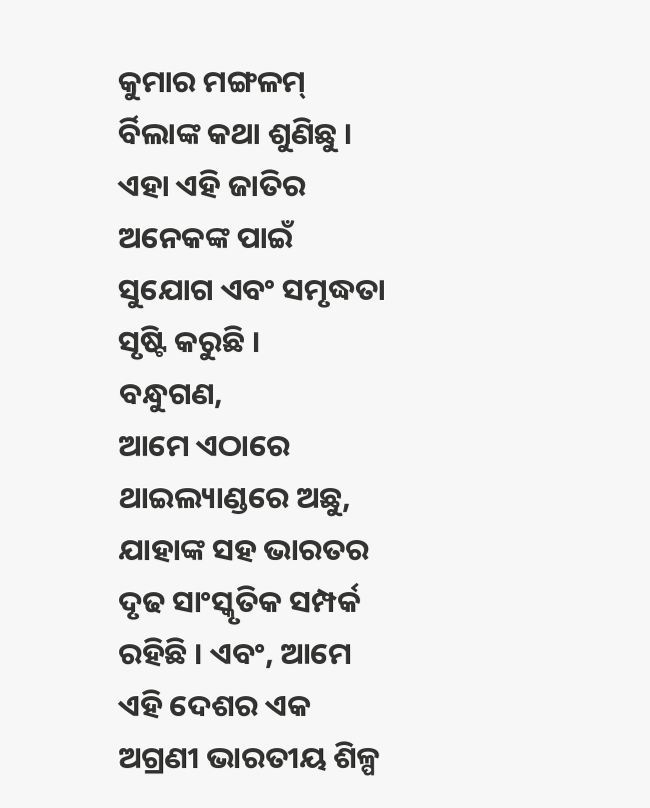କୁମାର ମଙ୍ଗଳମ୍ ର୍ବିଲାଙ୍କ କଥା ଶୁଣିଛୁ । ଏହା ଏହି ଜାତିର ଅନେକଙ୍କ ପାଇଁ ସୁଯୋଗ ଏବଂ ସମୃଦ୍ଧତା ସୃଷ୍ଟି କରୁଛି ।
ବନ୍ଧୁଗଣ,
ଆମେ ଏଠାରେ ଥାଇଲ୍ୟାଣ୍ଡରେ ଅଛୁ, ଯାହାଙ୍କ ସହ ଭାରତର ଦୃଢ ସାଂସ୍କୃତିକ ସମ୍ପର୍କ ରହିଛି । ଏବଂ, ଆମେ ଏହି ଦେଶର ଏକ ଅଗ୍ରଣୀ ଭାରତୀୟ ଶିଳ୍ପ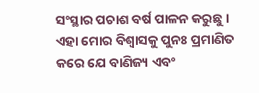ସଂସ୍ଥାର ପଚାଶ ବର୍ଷ ପାଳନ କରୁଛୁ । ଏହା ମୋର ବିଶ୍ୱାସକୁ ପୁନଃ ପ୍ରମାଣିତ କରେ ଯେ ବାଣିଜ୍ୟ ଏବଂ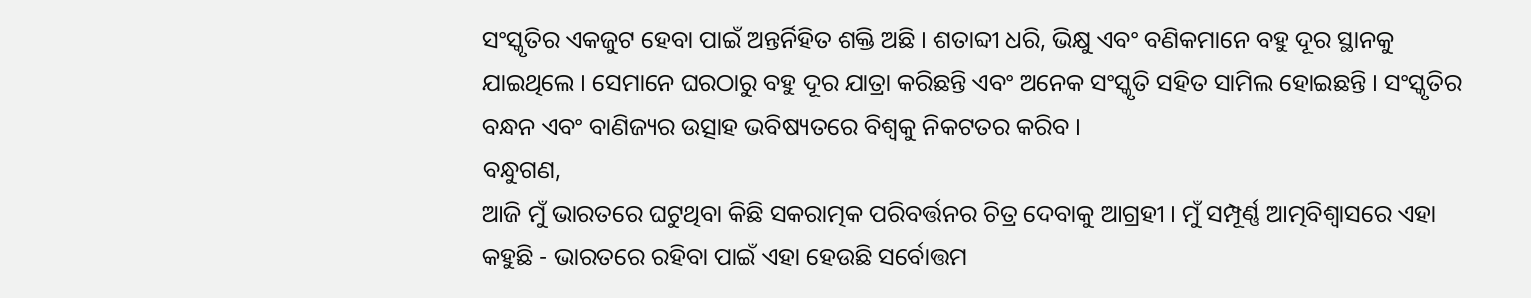ସଂସ୍କୃତିର ଏକଜୁଟ ହେବା ପାଇଁ ଅନ୍ତର୍ନିହିତ ଶକ୍ତି ଅଛି । ଶତାବ୍ଦୀ ଧରି, ଭିକ୍ଷୁ ଏବଂ ବଣିକମାନେ ବହୁ ଦୂର ସ୍ଥାନକୁ ଯାଇଥିଲେ । ସେମାନେ ଘରଠାରୁ ବହୁ ଦୂର ଯାତ୍ରା କରିଛନ୍ତି ଏବଂ ଅନେକ ସଂସ୍କୃତି ସହିତ ସାମିଲ ହୋଇଛନ୍ତି । ସଂସ୍କୃତିର ବନ୍ଧନ ଏବଂ ବାଣିଜ୍ୟର ଉତ୍ସାହ ଭବିଷ୍ୟତରେ ବିଶ୍ୱକୁ ନିକଟତର କରିବ ।
ବନ୍ଧୁଗଣ,
ଆଜି ମୁଁ ଭାରତରେ ଘଟୁଥିବା କିଛି ସକରାତ୍ମକ ପରିବର୍ତ୍ତନର ଚିତ୍ର ଦେବାକୁ ଆଗ୍ରହୀ । ମୁଁ ସମ୍ପୂର୍ଣ୍ଣ ଆତ୍ମବିଶ୍ୱାସରେ ଏହା କହୁଛି - ଭାରତରେ ରହିବା ପାଇଁ ଏହା ହେଉଛି ସର୍ବୋତ୍ତମ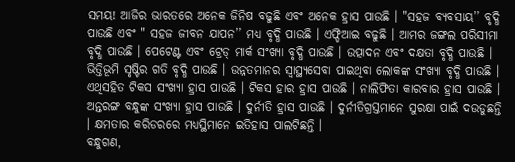ସମୟ! ଆଜିର ଭାରତରେ ଅନେକ ଜିନିଷ ବଢୁଛି ଏବଂ ଅନେକ ହ୍ରାସ ପାଉଛି । "ସହଜ ବ୍ୟବସାୟ’’ ବୃଦ୍ଧି ପାଉଛି ଏବଂ " ସହଜ ଜୀବନ ଯାପନ’’ ମଧ୍ୟ ବୃଦ୍ଧି ପାଉଛି । ଏଫ୍ଡିଆଇ ବଢୁଛି । ଆମର ଜଙ୍ଗଲ ପରିସୀମା ବୃଦ୍ଧି ପାଉଛି । ପେଟେଣ୍ଟ ଏବଂ ଟ୍ରେଡ୍ ମାର୍କ ସଂଖ୍ୟା ବୃଦ୍ଧି ପାଉଛି । ଉତ୍ପାଦନ ଏବଂ ଦକ୍ଷତା ବୃଦ୍ଧି ପାଉଛି । ଭିତ୍ତିଭୂମି ସୃଷ୍ଟିର ଗତି ବୃଦ୍ଧି ପାଉଛି । ଉନ୍ନତମାନର ସ୍ୱାସ୍ଥ୍ୟସେବା ପାଇଥିବା ଲୋକଙ୍କ ସଂଖ୍ୟା ବୃଦ୍ଧି ପାଉଛି । ଏଥିସହିତ ଟିକସ ସଂଖ୍ୟା ହ୍ରାସ ପାଉଛି । ଟିକସ ହାର ହ୍ରାସ ପାଉଛି । ନାଲିଫିତା କାରବାର ହ୍ରାସ ପାଉଛି । ଅନ୍ତରଙ୍ଗ ବନ୍ଧୁଙ୍କ ସଂଖ୍ୟା ହ୍ରାସ ପାଉଛି । ଦୁର୍ନୀତି ହ୍ରାସ ପାଉଛି । ଦୁର୍ନୀତିଗ୍ରସ୍ତମାନେ ସୁରକ୍ଷା ପାଇଁ ଦଉଡୁଛନ୍ତି । କ୍ଷମତାର କରିଡରରେ ମଧ୍ୟସ୍ଥିମାନେ ଇତିହାସ ପାଲଟିଛନ୍ତି ।
ବନ୍ଧୁଗଣ,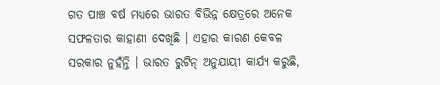ଗତ ପାଞ୍ଚ ବର୍ଷ ମଧ୍ୟରେ ଭାରତ ବିଭିନ୍ନ କ୍ଷେତ୍ରରେ ଅନେକ ସଫଳତାର କାହାଣୀ ଦେଖିଛି । ଏହାର କାରଣ କେବଳ ସରକାର ନୁହଁନ୍ତି । ଭାରତ ରୁଟିନ୍ ଅନୁଯାୟୀ କାର୍ଯ୍ୟ କରୁଛି,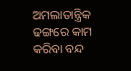ଅମଲାତାନ୍ତ୍ରିକ ଢଙ୍ଗରେ କାମ କରିବା ବନ୍ଦ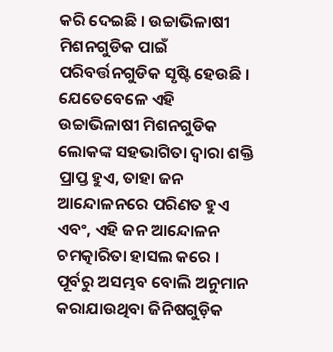କରି ଦେଇଛି । ଉଚ୍ଚାଭିଳାଷୀ ମିଶନଗୁଡିକ ପାଇଁ ପରିବର୍ତ୍ତନଗୁଡିକ ସୃଷ୍ଟି ହେଉଛି । ଯେତେବେଳେ ଏହି ଉଚ୍ଚାଭିଳାଷୀ ମିଶନଗୁଡିକ ଲୋକଙ୍କ ସହଭାଗିତା ଦ୍ୱାରା ଶକ୍ତି ପ୍ରାପ୍ତ ହୁଏ, ତାହା ଜନ ଆନ୍ଦୋଳନରେ ପରିଣତ ହୁଏ ଏବଂ, ଏହି ଜନ ଆନ୍ଦୋଳନ ଚମତ୍କାରିତା ହାସଲ କରେ । ପୂର୍ବରୁ ଅସମ୍ଭବ ବୋଲି ଅନୁମାନ କରାଯାଉଥିବା ଜିନିଷଗୁଡ଼ିକ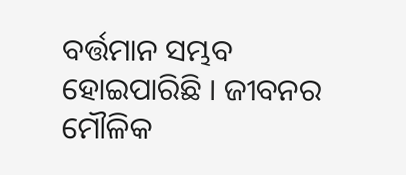ବର୍ତ୍ତମାନ ସମ୍ଭବ ହୋଇପାରିଛି । ଜୀବନର ମୌଳିକ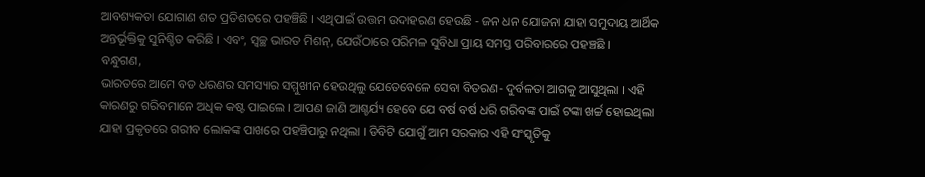ଆବଶ୍ୟକତା ଯୋଗାଣ ଶତ ପ୍ରତିଶତରେ ପହଞ୍ଚିଛି । ଏଥିପାଇଁ ଉତ୍ତମ ଉଦାହରଣ ହେଉଛି - ଜନ ଧନ ଯୋଜନା ଯାହା ସମୁଦାୟ ଆର୍ଥିକ ଅନ୍ତର୍ଭୂକ୍ତିକୁ ସୁନିଶ୍ଚିତ କରିଛି । ଏବଂ, ସ୍ୱଚ୍ଛ ଭାରତ ମିଶନ୍, ଯେଉଁଠାରେ ପରିମଳ ସୁବିଧା ପ୍ରାୟ ସମସ୍ତ ପରିବାରରେ ପହଞ୍ଚଛି ।
ବନ୍ଧୁଗଣ,
ଭାରତରେ ଆମେ ବଡ ଧରଣର ସମସ୍ୟାର ସମ୍ମୁଖୀନ ହେଉଥିଲୁ ଯେତେବେଳେ ସେବା ବିତରଣ- ଦୁର୍ବଳତା ଆଗକୁ ଆସୁଥିଲା । ଏହି କାରଣରୁ ଗରିବମାନେ ଅଧିକ କଷ୍ଟ ପାଇଲେ । ଆପଣ ଜାଣି ଆଶ୍ଚର୍ଯ୍ୟ ହେବେ ଯେ ବର୍ଷ ବର୍ଷ ଧରି ଗରିବଙ୍କ ପାଇଁ ଟଙ୍କା ଖର୍ଚ୍ଚ ହୋଇଥିଲା ଯାହା ପ୍ରକୃତରେ ଗରୀବ ଲୋକଙ୍କ ପାଖରେ ପହଞ୍ଚିପାରୁ ନଥିଲା । ଡିବିଟି ଯୋଗୁଁ ଆମ ସରକାର ଏହି ସଂସ୍କୃତିକୁ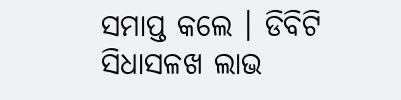ସମାପ୍ତ କଲେ । ଡିବିଟି ସିଧାସଳଖ ଲାଭ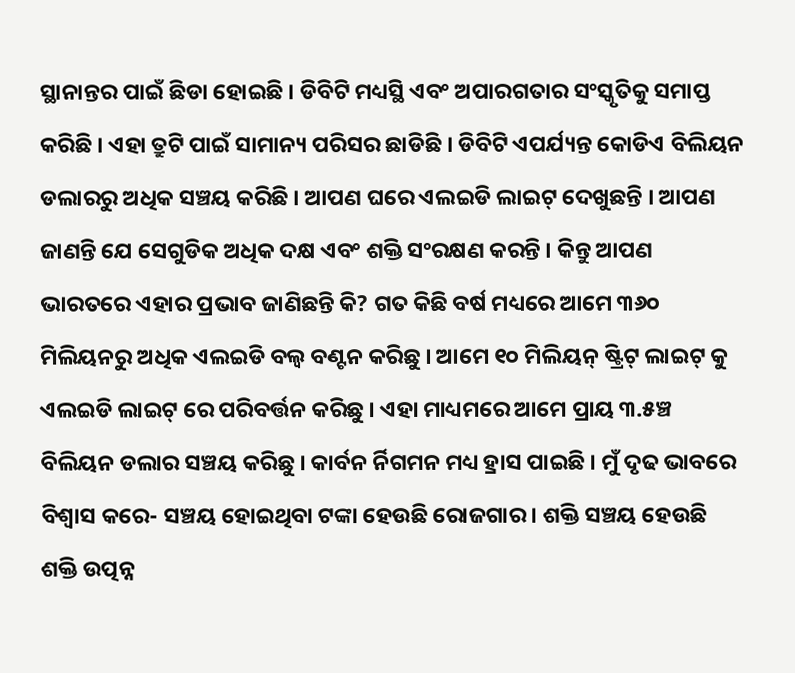ସ୍ଥାନାନ୍ତର ପାଇଁ ଛିଡା ହୋଇଛି । ଡିବିଟି ମଧ୍ୟସ୍ଥି ଏବଂ ଅପାରଗତାର ସଂସ୍କୃତିକୁ ସମାପ୍ତ କରିଛି । ଏହା ତ୍ରୁଟି ପାଇଁ ସାମାନ୍ୟ ପରିସର ଛାଡିଛି । ଡିବିଟି ଏପର୍ଯ୍ୟନ୍ତ କୋଡିଏ ବିଲିୟନ ଡଲାରରୁ ଅଧିକ ସଞ୍ଚୟ କରିଛି । ଆପଣ ଘରେ ଏଲଇଡି ଲାଇଟ୍ ଦେଖୁଛନ୍ତି । ଆପଣ ଜାଣନ୍ତି ଯେ ସେଗୁଡିକ ଅଧିକ ଦକ୍ଷ ଏବଂ ଶକ୍ତି ସଂରକ୍ଷଣ କରନ୍ତି । କିନ୍ତୁ ଆପଣ ଭାରତରେ ଏହାର ପ୍ରଭାବ ଜାଣିଛନ୍ତି କି? ଗତ କିଛି ବର୍ଷ ମଧ୍ୟରେ ଆମେ ୩୬୦ ମିଲିୟନରୁ ଅଧିକ ଏଲଇଡି ବଲ୍ୱ ବଣ୍ଟନ କରିଛୁ । ଆମେ ୧୦ ମିଲିୟନ୍ ଷ୍ଟ୍ରିଟ୍ ଲାଇଟ୍ କୁ ଏଲଇଡି ଲାଇଟ୍ ରେ ପରିବର୍ତ୍ତନ କରିଛୁ । ଏହା ମାଧ୍ୟମରେ ଆମେ ପ୍ରାୟ ୩.୫ଞ୍ଚ ବିଲିୟନ ଡଲାର ସଞ୍ଚୟ କରିଛୁ । କାର୍ବନ ର୍ନିଗମନ ମଧ୍ୟ ହ୍ରାସ ପାଇଛି । ମୁଁ ଦୃଢ ଭାବରେ ବିଶ୍ୱାସ କରେ- ସଞ୍ଚୟ ହୋଇଥିବା ଟଙ୍କା ହେଉଛି ରୋଜଗାର । ଶକ୍ତି ସଞ୍ଚୟ ହେଉଛି ଶକ୍ତି ଉତ୍ପନ୍ନ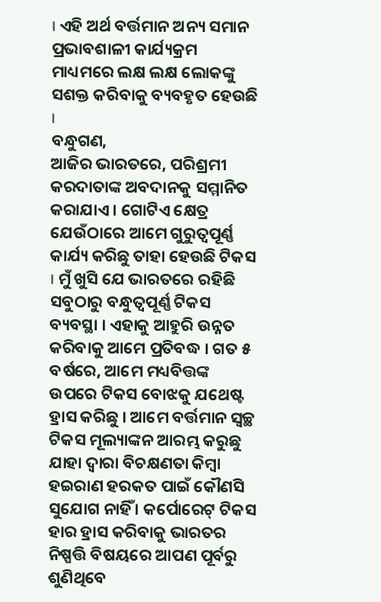। ଏହି ଅର୍ଥ ବର୍ତ୍ତମାନ ଅନ୍ୟ ସମାନ ପ୍ରଭାବଶାଳୀ କାର୍ଯ୍ୟକ୍ରମ ମାଧ୍ୟମରେ ଲକ୍ଷ ଲକ୍ଷ ଲୋକଙ୍କୁ ସଶକ୍ତ କରିବାକୁ ବ୍ୟବହୃତ ହେଉଛି ।
ବନ୍ଧୁଗଣ,
ଆଜିର ଭାରତରେ, ପରିଶ୍ରମୀ କରଦାତାଙ୍କ ଅବଦାନକୁ ସମ୍ମାନିତ କରାଯାଏ । ଗୋଟିଏ କ୍ଷେତ୍ର ଯେଉଁଠାରେ ଆମେ ଗୁରୁତ୍ୱପୂର୍ଣ୍ଣ କାର୍ଯ୍ୟ କରିଛୁ ତାହା ହେଉଛି ଟିକସ । ମୁଁ ଖୁସି ଯେ ଭାରତରେ ରହିଛି ସବୁଠାରୁ ବନ୍ଧୁତ୍ୱପୂର୍ଣ୍ଣ ଟିକସ ବ୍ୟବସ୍ଥା । ଏହାକୁ ଆହୁରି ଉନ୍ନତ କରିବାକୁ ଆମେ ପ୍ରତିବଦ୍ଧ । ଗତ ୫ ବର୍ଷରେ, ଆମେ ମଧ୍ୟବିତ୍ତଙ୍କ ଉପରେ ଟିକସ ବୋଝକୁ ଯଥେଷ୍ଟ ହ୍ରାସ କରିଛୁ । ଆମେ ବର୍ତ୍ତମାନ ସ୍ୱଚ୍ଛ ଟିକସ ମୂଲ୍ୟାଙ୍କନ ଆରମ୍ଭ କରୁଛୁ ଯାହା ଦ୍ୱାରା ବିଚକ୍ଷଣତା କିମ୍ବା ହଇରାଣ ହରକତ ପାଇଁ କୌଣସି ସୁଯୋଗ ନାହିଁ । କର୍ପୋରେଟ୍ ଟିକସ ହାର ହ୍ରାସ କରିବାକୁ ଭାରତର ନିଷ୍ପତ୍ତି ବିଷୟରେ ଆପଣ ପୂର୍ବରୁ ଶୁଣିଥିବେ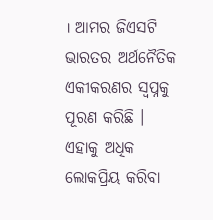। ଆମର ଜିଏସଟି ଭାରତର ଅର୍ଥନୈତିକ ଏକୀକରଣର ସ୍ୱପ୍ନକୁ ପୂରଣ କରିଛି । ଏହାକୁ ଅଧିକ ଲୋକପ୍ରିୟ କରିବା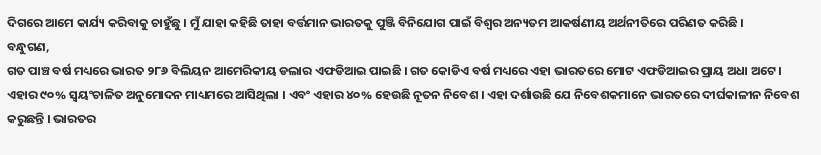ଦିଗରେ ଆମେ କାର୍ଯ୍ୟ କରିବାକୁ ଚାହୁଁଛୁ । ମୁଁ ଯାହା କହିଛି ତାହା ବର୍ତ୍ତମାନ ଭାରତକୁ ପୁଞ୍ଜି ବିନିଯୋଗ ପାଇଁ ବିଶ୍ୱର ଅନ୍ୟତମ ଆକର୍ଷଣୀୟ ଅର୍ଥନୀତିରେ ପରିଣତ କରିଛି ।
ବନ୍ଧୁଗଣ,
ଗତ ପାଞ୍ଚ ବର୍ଷ ମଧ୍ୟରେ ଭାରତ ୨୮୬ ବିଲିୟନ ଆମେରିକୀୟ ଡଲାର ଏଫଡିଆଇ ପାଇଛି । ଗତ କୋଡିଏ ବର୍ଷ ମଧ୍ୟରେ ଏହା ଭାରତରେ ମୋଟ ଏଫଡିଆଇର ପ୍ରାୟ ଅଧା ଅଟେ । ଏହାର ୯୦% ସ୍ୱୟଂଚାଳିତ ଅନୁମୋଦନ ମାଧ୍ୟମରେ ଆସିଥିଲା । ଏବଂ ଏହାର ୪୦% ହେଉଛି ନୂତନ ନିବେଶ । ଏହା ଦର୍ଶାଉଛି ଯେ ନିବେଶକମାନେ ଭାରତରେ ଦୀର୍ଘକାଳୀନ ନିବେଶ କରୁଛନ୍ତି । ଭାରତର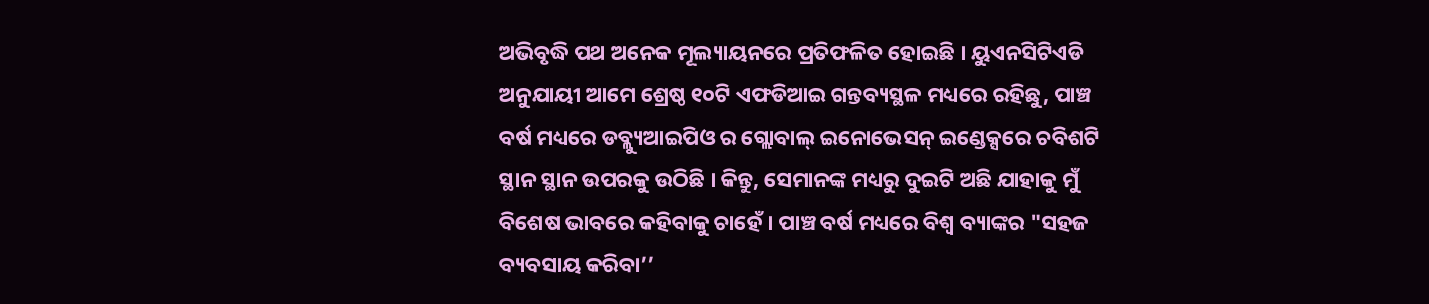ଅଭିବୃଦ୍ଧି ପଥ ଅନେକ ମୂଲ୍ୟାୟନରେ ପ୍ରତିଫଳିତ ହୋଇଛି । ୟୁଏନସିଟିଏଡି ଅନୁଯାୟୀ ଆମେ ଶ୍ରେଷ୍ଠ ୧୦ଟି ଏଫଡିଆଇ ଗନ୍ତବ୍ୟସ୍ଥଳ ମଧ୍ୟରେ ରହିଛୁ, ପାଞ୍ଚ ବର୍ଷ ମଧ୍ୟରେ ଡବ୍ଲ୍ୟୁଆଇପିଓ ର ଗ୍ଲୋବାଲ୍ ଇନୋଭେସନ୍ ଇଣ୍ଡେକ୍ସରେ ଚବିଶଟି ସ୍ଥାନ ସ୍ଥାନ ଉପରକୁ ଉଠିଛି । କିନ୍ତୁ, ସେମାନଙ୍କ ମଧ୍ୟରୁ ଦୁଇଟି ଅଛି ଯାହାକୁ ମୁଁ ବିଶେଷ ଭାବରେ କହିବାକୁ ଚାହେଁ । ପାଞ୍ଚ ବର୍ଷ ମଧ୍ୟରେ ବିଶ୍ୱ ବ୍ୟାଙ୍କର "ସହଜ ବ୍ୟବସାୟ କରିବା’’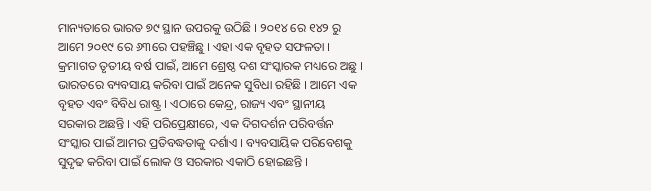ମାନ୍ୟତାରେ ଭାରତ ୭୯ ସ୍ଥାନ ଉପରକୁ ଉଠିଛି । ୨୦୧୪ ରେ ୧୪୨ ରୁ ଆମେ ୨୦୧୯ ରେ ୬୩ରେ ପହଞ୍ଚିଛୁ । ଏହା ଏକ ବୃହତ ସଫଳତା । କ୍ରମାଗତ ତୃତୀୟ ବର୍ଷ ପାଇଁ, ଆମେ ଶ୍ରେଷ୍ଠ ଦଶ ସଂସ୍କାରକ ମଧ୍ୟରେ ଅଛୁ । ଭାରତରେ ବ୍ୟବସାୟ କରିବା ପାଇଁ ଅନେକ ସୁବିଧା ରହିଛି । ଆମେ ଏକ ବୃହତ ଏବଂ ବିବିଧ ରାଷ୍ଟ୍ର । ଏଠାରେ କେନ୍ଦ୍ର, ରାଜ୍ୟ ଏବଂ ସ୍ଥାନୀୟ ସରକାର ଅଛନ୍ତି । ଏହି ପରିପ୍ରେକ୍ଷୀରେ, ଏକ ଦିଗଦର୍ଶନ ପରିବର୍ତ୍ତନ ସଂସ୍କାର ପାଇଁ ଆମର ପ୍ରତିବଦ୍ଧତାକୁ ଦର୍ଶାଏ । ବ୍ୟବସାୟିକ ପରିବେଶକୁ ସୁଦୃଢ କରିବା ପାଇଁ ଲୋକ ଓ ସରକାର ଏକାଠି ହୋଇଛନ୍ତି ।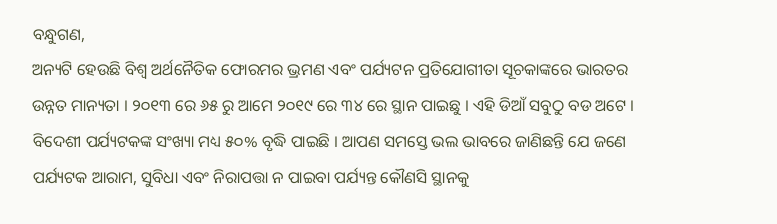ବନ୍ଧୁଗଣ,
ଅନ୍ୟଟି ହେଉଛି ବିଶ୍ୱ ଅର୍ଥନୈତିକ ଫୋରମର ଭ୍ରମଣ ଏବଂ ପର୍ଯ୍ୟଟନ ପ୍ରତିଯୋଗୀତା ସୂଚକାଙ୍କରେ ଭାରତର ଉନ୍ନତ ମାନ୍ୟତା । ୨୦୧୩ ରେ ୬୫ ରୁ ଆମେ ୨୦୧୯ ରେ ୩୪ ରେ ସ୍ଥାନ ପାଇଛୁ । ଏହି ଡିଆଁ ସବୁଠୁ ବଡ ଅଟେ । ବିଦେଶୀ ପର୍ଯ୍ୟଟକଙ୍କ ସଂଖ୍ୟା ମଧ୍ୟ ୫୦% ବୃଦ୍ଧି ପାଇଛି । ଆପଣ ସମସ୍ତେ ଭଲ ଭାବରେ ଜାଣିଛନ୍ତି ଯେ ଜଣେ ପର୍ଯ୍ୟଟକ ଆରାମ, ସୁବିଧା ଏବଂ ନିରାପତ୍ତା ନ ପାଇବା ପର୍ଯ୍ୟନ୍ତ କୌଣସି ସ୍ଥାନକୁ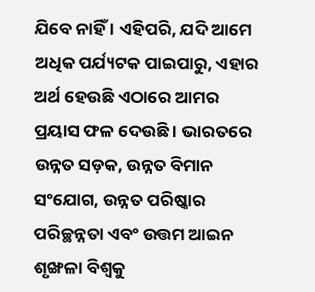ଯିବେ ନାହିଁ । ଏହିପରି, ଯଦି ଆମେ ଅଧିକ ପର୍ଯ୍ୟଟକ ପାଇପାରୁ, ଏହାର ଅର୍ଥ ହେଉଛି ଏଠାରେ ଆମର ପ୍ରୟାସ ଫଳ ଦେଉଛି । ଭାରତରେ ଉନ୍ନତ ସଡ଼କ, ଉନ୍ନତ ବିମାନ ସଂଯୋଗ, ଉନ୍ନତ ପରିଷ୍କାର ପରିଚ୍ଛନ୍ନତା ଏବଂ ଉତ୍ତମ ଆଇନ ଶୃଙ୍ଖଳା ବିଶ୍ୱକୁ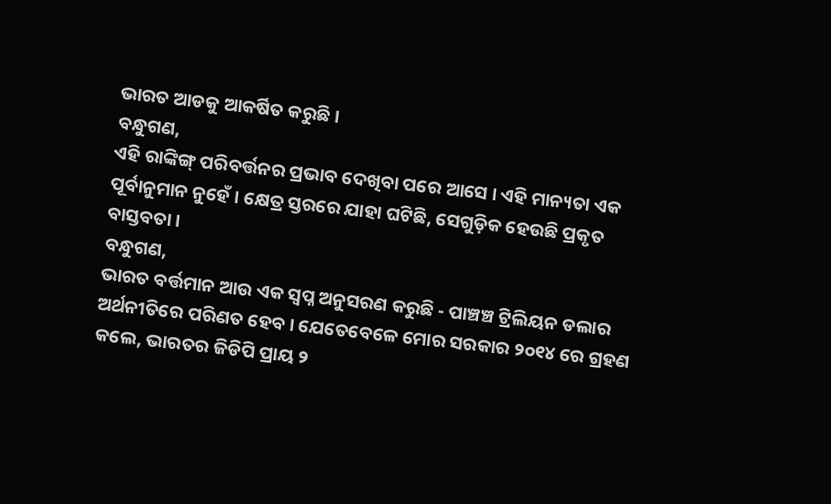ଭାରତ ଆଡକୁ ଆକର୍ଷିତ କରୁଛି ।
ବନ୍ଧୁଗଣ,
ଏହି ରାଙ୍କିଙ୍ଗ୍ ପରିବର୍ତ୍ତନର ପ୍ରଭାବ ଦେଖିବା ପରେ ଆସେ । ଏହି ମାନ୍ୟତା ଏକ ପୂର୍ବାନୁମାନ ନୁହେଁ । କ୍ଷେତ୍ର ସ୍ତରରେ ଯାହା ଘଟିଛି, ସେଗୁଡ଼ିକ ହେଉଛି ପ୍ରକୃତ ବାସ୍ତବତା ।
ବନ୍ଧୁଗଣ,
ଭାରତ ବର୍ତ୍ତମାନ ଆଉ ଏକ ସ୍ୱପ୍ନ ଅନୁସରଣ କରୁଛି - ପାଞ୍ଚଞ୍ଚ ଟ୍ରିଲିୟନ ଡଲାର ଅର୍ଥନୀତିରେ ପରିଣତ ହେବ । ଯେତେବେଳେ ମୋର ସରକାର ୨୦୧୪ ରେ ଗ୍ରହଣ କଲେ, ଭାରତର ଜିଡିପି ପ୍ରାୟ ୨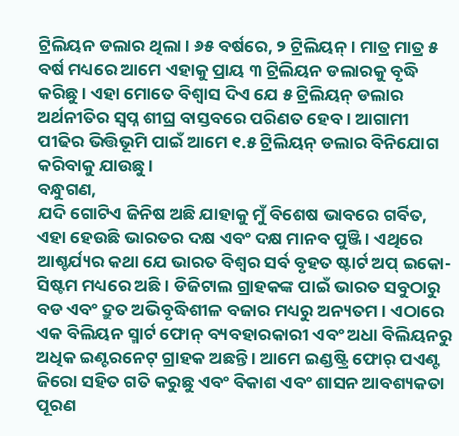ଟ୍ରିଲିୟନ ଡଲାର ଥିଲା । ୬୫ ବର୍ଷରେ, ୨ ଟ୍ରିଲିୟନ୍ । ମାତ୍ର ମାତ୍ର ୫ ବର୍ଷ ମଧ୍ୟରେ ଆମେ ଏହାକୁ ପ୍ରାୟ ୩ ଟ୍ରିଲିୟନ ଡଲାରକୁ ବୃଦ୍ଧି କରିଛୁ । ଏହା ମୋତେ ବିଶ୍ୱାସ ଦିଏ ଯେ ୫ ଟ୍ରିଲିୟନ୍ ଡଲାର ଅର୍ଥନୀତିର ସ୍ୱପ୍ନ ଶୀଘ୍ର ବାସ୍ତବରେ ପରିଣତ ହେବ । ଆଗାମୀ ପୀଢିର ଭିତ୍ତିଭୂମି ପାଇଁ ଆମେ ୧.୫ ଟ୍ରିଲିୟନ୍ ଡଲାର ବିନିଯୋଗ କରିବାକୁ ଯାଉଛୁ ।
ବନ୍ଧୁଗଣ,
ଯଦି ଗୋଟିଏ ଜିନିଷ ଅଛି ଯାହାକୁ ମୁଁ ବିଶେଷ ଭାବରେ ଗର୍ବିତ, ଏହା ହେଉଛି ଭାରତର ଦକ୍ଷ ଏବଂ ଦକ୍ଷ ମାନବ ପୁଞ୍ଜି । ଏଥିରେ ଆଶ୍ଚର୍ଯ୍ୟର କଥା ଯେ ଭାରତ ବିଶ୍ୱର ସର୍ବ ବୃହତ ଷ୍ଟାର୍ଟ ଅପ୍ ଇକୋ-ସିଷ୍ଟମ ମଧ୍ୟରେ ଅଛି । ଡିଜିଟାଲ ଗ୍ରାହକଙ୍କ ପାଇଁ ଭାରତ ସବୁଠାରୁ ବଡ ଏବଂ ଦ୍ରୁତ ଅଭିବୃଦ୍ଧିଶୀଳ ବଜାର ମଧ୍ୟରୁ ଅନ୍ୟତମ । ଏଠାରେ ଏକ ବିଲିୟନ ସ୍ମାର୍ଟ ଫୋନ୍ ବ୍ୟବହାରକାରୀ ଏବଂ ଅଧା ବିଲିୟନରୁ ଅଧିକ ଇଣ୍ଟରନେଟ୍ ଗ୍ରାହକ ଅଛନ୍ତି । ଆମେ ଇଣ୍ଡଷ୍ଟ୍ରି ଫୋର୍ ପଏଣ୍ଟ ଜିରୋ ସହିତ ଗତି କରୁଛୁ ଏବଂ ବିକାଶ ଏବଂ ଶାସନ ଆବଶ୍ୟକତା ପୂରଣ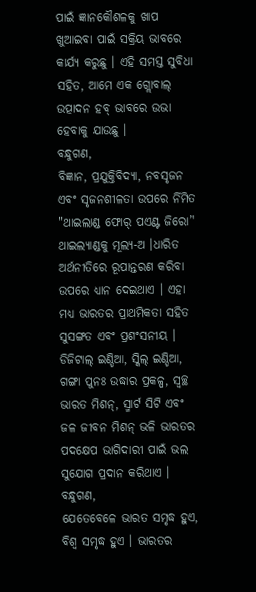ପାଇଁ ଜ୍ଞାନକୌଶଳକୁ ଖାପ ଖୁଆଇବା ପାଇଁ ସକ୍ରିୟ ଭାବରେ କାର୍ଯ୍ୟ କରୁଛୁ । ଏହି ସମସ୍ତ ସୁବିଧା ସହିତ, ଆମେ ଏକ ଗ୍ଲୋବାଲ୍ ଉତ୍ପାଦନ ହବ୍ ଭାବରେ ଉଭା ହେବାକୁ ଯାଉଛୁ ।
ବନ୍ଧୁଗଣ,
ବିଜ୍ଞାନ, ପ୍ରଯୁକ୍ତିବିଦ୍ୟା, ନବସୃଜନ ଏବଂ ସୃଜନଶୀଳତା ଉପରେ ର୍ନିମିତ "ଥାଇଲାଣ୍ଡ ଫୋର୍ ପଏଣ୍ଟ ଜିରୋ’' ଥାଇଲ୍ୟାଣ୍ଡକୁ ମୂଲ୍ୟ-ଅ ।ଧାରିତ ଅର୍ଥନୀତିରେ ରୂପାନ୍ତରଣ କରିବା ଉପରେ ଧ୍ୟାନ ଦେଇଥାଏ । ଏହା ମଧ୍ୟ ଭାରତର ପ୍ରାଥମିକତା ସହିତ ସୁସଙ୍ଗତ ଏବଂ ପ୍ରଶଂସନୀୟ । ଡିଜିଟାଲ୍ ଇଣ୍ଡିଆ, ସ୍କିଲ୍ ଇଣ୍ଡିଆ, ଗଙ୍ଗା ପୁନଃ ଉଦ୍ଧାର ପ୍ରକଳ୍ପ, ସ୍ୱଚ୍ଛ ଭାରତ ମିଶନ୍, ସ୍ମାର୍ଟ ସିଟି ଏବଂ ଜଳ ଜୀବନ ମିଶନ୍ ଭଳି ଭାରତର ପଦକ୍ଷେପ ଭାଗିଦାରୀ ପାଇଁ ଭଲ ସୁଯୋଗ ପ୍ରଦାନ କରିଥାଏ ।
ବନ୍ଧୁଗଣ,
ଯେତେବେଳେ ଭାରତ ସମୃଦ୍ଧ ହୁଏ, ବିଶ୍ୱ ସମୃଦ୍ଧ ହୁଏ । ଭାରତର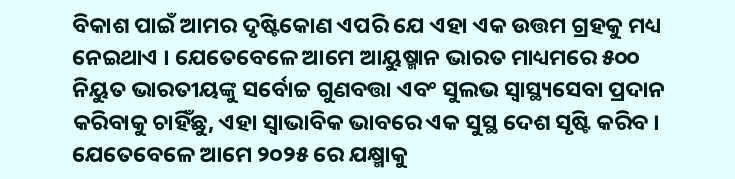ବିକାଶ ପାଇଁ ଆମର ଦୃଷ୍ଟିକୋଣ ଏପରି ଯେ ଏହା ଏକ ଉତ୍ତମ ଗ୍ରହକୁ ମଧ୍ୟ ନେଇଥାଏ । ଯେତେବେଳେ ଆମେ ଆୟୁଷ୍ମାନ ଭାରତ ମାଧ୍ୟମରେ ୫୦୦ ନିୟୁତ ଭାରତୀୟଙ୍କୁ ସର୍ବୋଚ୍ଚ ଗୁଣବତ୍ତା ଏବଂ ସୁଲଭ ସ୍ୱାସ୍ଥ୍ୟସେବା ପ୍ରଦାନ କରିବାକୁ ଚାହିଁଛୁ, ଏହା ସ୍ୱାଭାବିକ ଭାବରେ ଏକ ସୁସ୍ଥ ଦେଶ ସୃଷ୍ଟି କରିବ । ଯେତେବେଳେ ଆମେ ୨୦୨୫ ରେ ଯକ୍ଷ୍ମାକୁ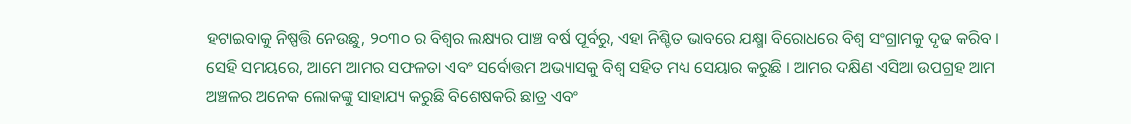ହଟାଇବାକୁ ନିଷ୍ପତ୍ତି ନେଉଛୁ, ୨୦୩୦ ର ବିଶ୍ୱର ଲକ୍ଷ୍ୟର ପାଞ୍ଚ ବର୍ଷ ପୂର୍ବରୁ, ଏହା ନିଶ୍ଚିତ ଭାବରେ ଯକ୍ଷ୍ମା ବିରୋଧରେ ବିଶ୍ୱ ସଂଗ୍ରାମକୁ ଦୃଢ କରିବ । ସେହି ସମୟରେ, ଆମେ ଆମର ସଫଳତା ଏବଂ ସର୍ବୋତ୍ତମ ଅଭ୍ୟାସକୁ ବିଶ୍ୱ ସହିତ ମଧ୍ୟ ସେୟାର କରୁଛି । ଆମର ଦକ୍ଷିଣ ଏସିଆ ଉପଗ୍ରହ ଆମ ଅଞ୍ଚଳର ଅନେକ ଲୋକଙ୍କୁ ସାହାଯ୍ୟ କରୁଛି ବିଶେଷକରି ଛାତ୍ର ଏବଂ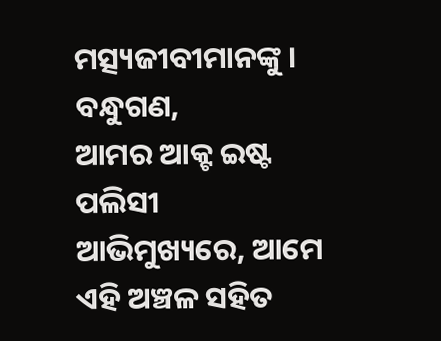ମତ୍ସ୍ୟଜୀବୀମାନଙ୍କୁ ।
ବନ୍ଧୁଗଣ,
ଆମର ଆକ୍ଟ ଇଷ୍ଟ ପଲିସୀ ଆଭିମୁଖ୍ୟରେ, ଆମେ ଏହି ଅଞ୍ଚଳ ସହିତ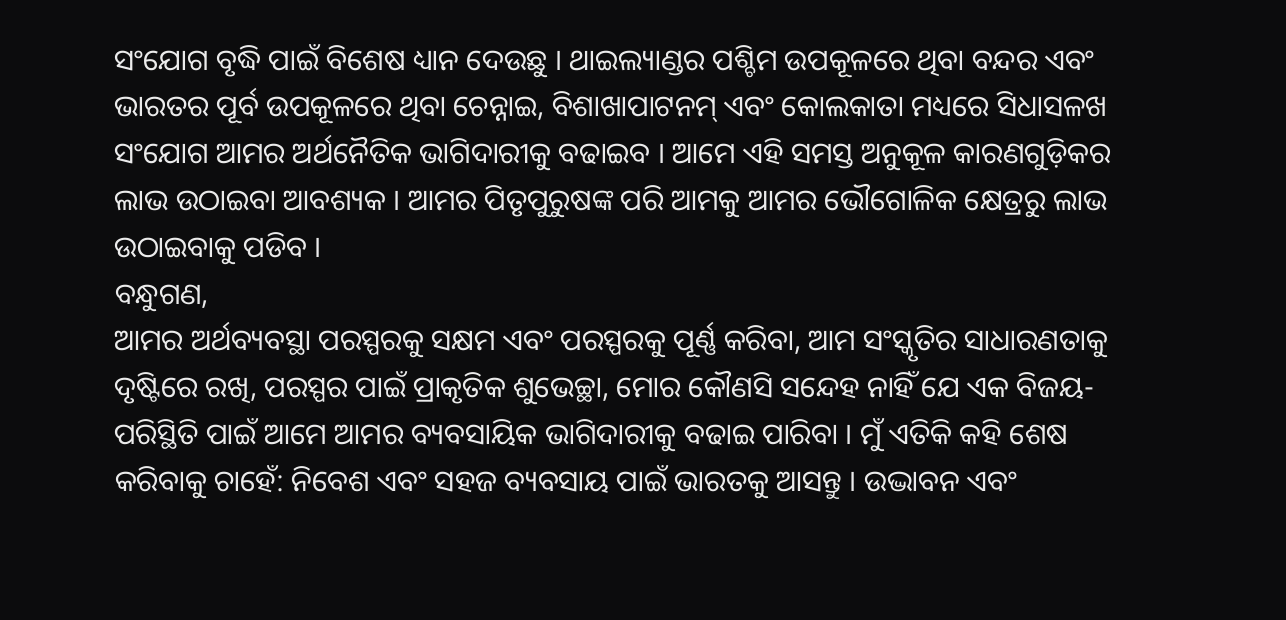ସଂଯୋଗ ବୃଦ୍ଧି ପାଇଁ ବିଶେଷ ଧ୍ୟାନ ଦେଉଛୁ । ଥାଇଲ୍ୟାଣ୍ଡର ପଶ୍ଚିମ ଉପକୂଳରେ ଥିବା ବନ୍ଦର ଏବଂ ଭାରତର ପୂର୍ବ ଉପକୂଳରେ ଥିବା ଚେନ୍ନାଇ, ବିଶାଖାପାଟନମ୍ ଏବଂ କୋଲକାତା ମଧ୍ୟରେ ସିଧାସଳଖ ସଂଯୋଗ ଆମର ଅର୍ଥନୈତିକ ଭାଗିଦାରୀକୁ ବଢାଇବ । ଆମେ ଏହି ସମସ୍ତ ଅନୁକୂଳ କାରଣଗୁଡ଼ିକର ଲାଭ ଉଠାଇବା ଆବଶ୍ୟକ । ଆମର ପିତୃପୁରୁଷଙ୍କ ପରି ଆମକୁ ଆମର ଭୌଗୋଳିକ କ୍ଷେତ୍ରରୁ ଲାଭ ଉଠାଇବାକୁ ପଡିବ ।
ବନ୍ଧୁଗଣ,
ଆମର ଅର୍ଥବ୍ୟବସ୍ଥା ପରସ୍ପରକୁ ସକ୍ଷମ ଏବଂ ପରସ୍ପରକୁ ପୂର୍ଣ୍ଣ କରିବା, ଆମ ସଂସ୍କୃତିର ସାଧାରଣତାକୁ ଦୃଷ୍ଟିରେ ରଖି, ପରସ୍ପର ପାଇଁ ପ୍ରାକୃତିକ ଶୁଭେଚ୍ଛା, ମୋର କୌଣସି ସନ୍ଦେହ ନାହିଁ ଯେ ଏକ ବିଜୟ-ପରିସ୍ଥିତି ପାଇଁ ଆମେ ଆମର ବ୍ୟବସାୟିକ ଭାଗିଦାରୀକୁ ବଢାଇ ପାରିବା । ମୁଁ ଏତିକି କହି ଶେଷ କରିବାକୁ ଚାହେଁ: ନିବେଶ ଏବଂ ସହଜ ବ୍ୟବସାୟ ପାଇଁ ଭାରତକୁ ଆସନ୍ତୁ । ଉଦ୍ଭାବନ ଏବଂ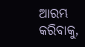ଆରମ୍ଭ କରିବାକୁ,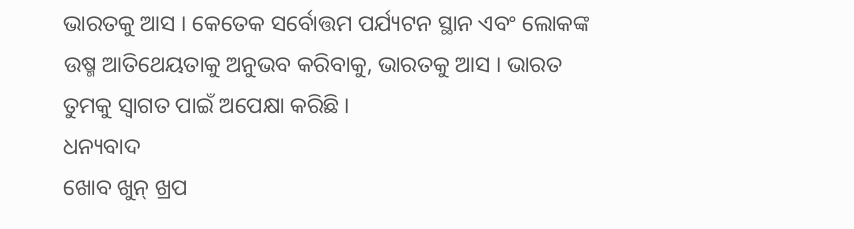ଭାରତକୁ ଆସ । କେତେକ ସର୍ବୋତ୍ତମ ପର୍ଯ୍ୟଟନ ସ୍ଥାନ ଏବଂ ଲୋକଙ୍କ ଉଷ୍ମ ଆତିଥେୟତାକୁ ଅନୁଭବ କରିବାକୁ, ଭାରତକୁ ଆସ । ଭାରତ ତୁମକୁ ସ୍ୱାଗତ ପାଇଁ ଅପେକ୍ଷା କରିଛି ।
ଧନ୍ୟବାଦ
ଖୋବ ଖୁନ୍ ଖ୍ରପ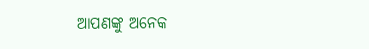ଆପଣଙ୍କୁ ଅନେକ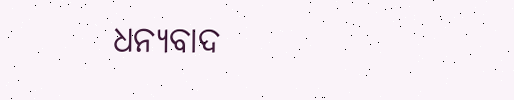ଧନ୍ୟବାଦ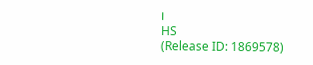।
HS
(Release ID: 1869578)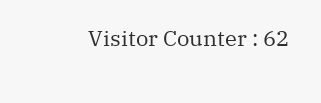Visitor Counter : 62